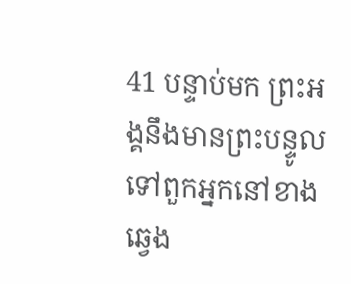41 បន្ទាប់មក ព្រះអង្គនឹងមានព្រះបន្ទូលទៅពួកអ្នកនៅខាងឆ្វេង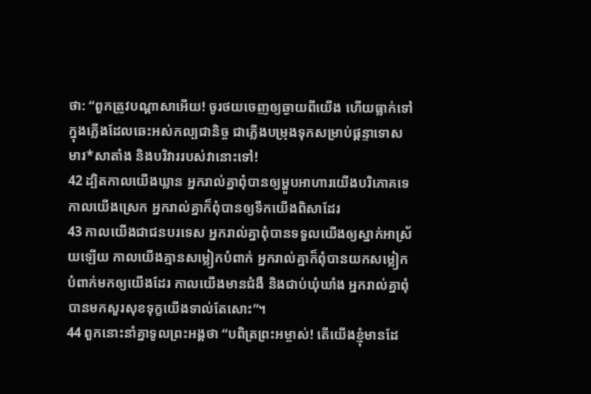ថា: “ពួកត្រូវបណ្ដាសាអើយ! ចូរថយចេញឲ្យឆ្ងាយពីយើង ហើយធ្លាក់ទៅក្នុងភ្លើងដែលឆេះអស់កល្បជានិច្ច ជាភ្លើងបម្រុងទុកសម្រាប់ផ្ដន្ទាទោសមារ*សាតាំង និងបរិវាររបស់វានោះទៅ!
42 ដ្បិតកាលយើងឃ្លាន អ្នករាល់គ្នាពុំបានឲ្យម្ហូបអាហារយើងបរិភោគទេ កាលយើងស្រេក អ្នករាល់គ្នាក៏ពុំបានឲ្យទឹកយើងពិសាដែរ
43 កាលយើងជាជនបរទេស អ្នករាល់គ្នាពុំបានទទួលយើងឲ្យស្នាក់អាស្រ័យឡើយ កាលយើងគ្មានសម្លៀកបំពាក់ អ្នករាល់គ្នាក៏ពុំបានយកសម្លៀកបំពាក់មកឲ្យយើងដែរ កាលយើងមានជំងឺ និងជាប់ឃុំឃាំង អ្នករាល់គ្នាពុំបានមកសួរសុខទុក្ខយើងទាល់តែសោះ”។
44 ពួកនោះនាំគ្នាទូលព្រះអង្គថា “បពិត្រព្រះអម្ចាស់! តើយើងខ្ញុំមានដែ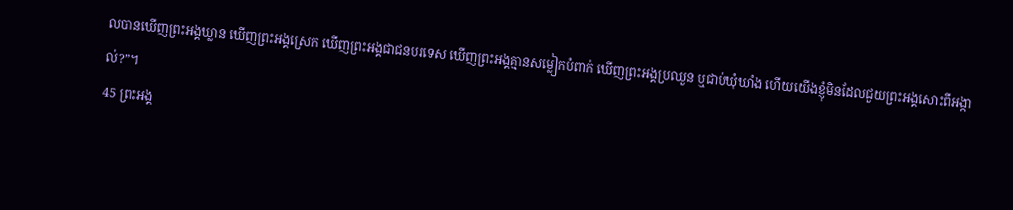លបានឃើញព្រះអង្គឃ្លាន ឃើញព្រះអង្គស្រេក ឃើញព្រះអង្គជាជនបរទេស ឃើញព្រះអង្គគ្មានសម្លៀកបំពាក់ ឃើញព្រះអង្គប្រឈួន ឬជាប់ឃុំឃាំង ហើយយើងខ្ញុំមិនដែលជួយព្រះអង្គសោះពីអង្កាល់?”។
45 ព្រះអង្គ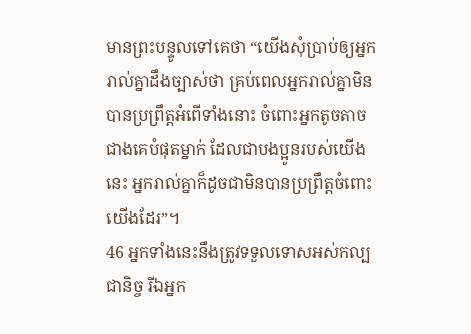មានព្រះបន្ទូលទៅគេថា “យើងសុំប្រាប់ឲ្យអ្នករាល់គ្នាដឹងច្បាស់ថា គ្រប់ពេលអ្នករាល់គ្នាមិនបានប្រព្រឹត្តអំពើទាំងនោះ ចំពោះអ្នកតូចតាចជាងគេបំផុតម្នាក់ ដែលជាបងប្អូនរបស់យើងនេះ អ្នករាល់គ្នាក៏ដូចជាមិនបានប្រព្រឹត្តចំពោះយើងដែរ”។
46 អ្នកទាំងនេះនឹងត្រូវទទួលទោសអស់កល្បជានិច្ច រីឯអ្នក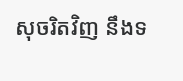សុចរិតវិញ នឹងទ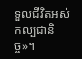ទួលជីវិតអស់កល្បជានិច្ច»។